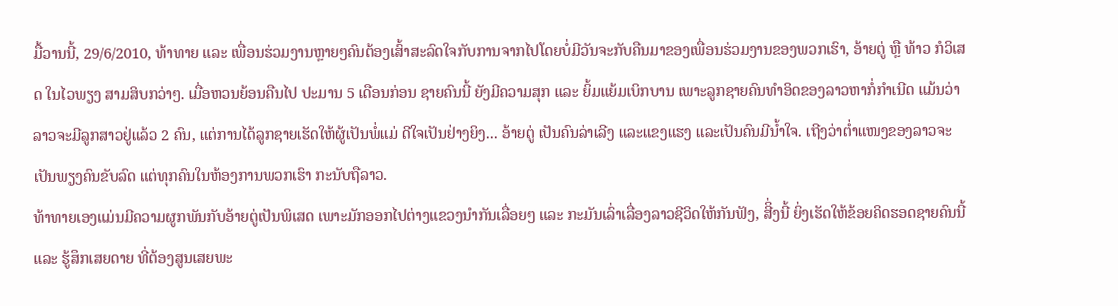ມື້ວານນີ້, 29/6/2010, ທ້າທາຍ ແລະ ເພື່ອນຮ່ວມງານຫຼາຍໆຄົນຕ້ອງເສົ້າສະລົດໃຈກັບການຈາກໄປໂດຍບໍ່ມີວັນຈະກັບຄືນມາຂອງເພື່ອນຮ່ວມງານຂອງພວກເຮົາ, ອ້າຍຕູ່ ຫຼື ທ້າວ ກໍວິເສດ ໃນໄວພຽງ ສາມສິບກວ່າໆ. ເມື່ອຫວນຍ້ອນຄືນໄປ ປະມານ 5 ເດືອນກ່ອນ ຊາຍຄົນນີ້ ຍັງມີຄວາມສຸກ ແລະ ຍິ້ມແຍ້ມເບິກບານ ເພາະລູກຊາຍຄົນທຳອິດຂອງລາວຫາກໍ່ກຳເນີດ ແມ້ນວ່າລາວຈະມີລູກສາວຢູ່ແລ້ວ 2 ຄົນ, ແຕ່ການໄດ້ລູກຊາຍເຮັດໃຫ້ຜູ້ເປັນພໍ່ແມ່ ດີໃຈເປັນຢ່າງຍິງ... ອ້າຍຕູ່ ເປັນຄົນລ່າເລີງ ແລະແຂງແຮງ ແລະເປັນຄົນມີນ້ຳໃຈ. ເຖີງວ່າຕ່ຳແໜງຂອງລາວຈະເປັນພຽງຄົນຂັບລົດ ແຕ່ທຸກຄົນໃນຫ້ອງການພວກເຮົາ ກະນັບຖືລາວ.
ທ້າທາຍເອງແມ່ນມີຄວາມຜູກພັນກັບອ້າຍຕູ່ເປັນພິເສດ ເພາະມັກອອກໄປຕ່າງແຂວງນຳກັນເລື່ອຍໆ ແລະ ກະມັນເລົ່າເລື່ອງລາວຊີວິດໃຫ້ກັນຟັງ, ສີິ່ງນີ້ ຍິ່ງເຮັດໃຫ້ຂ້ອຍຄິດຮອດຊາຍຄົນນີ້ ແລະ ຮູ້ສຶກເສຍດາຍ ທີ່ຕ້ອງສູນເສຍພະ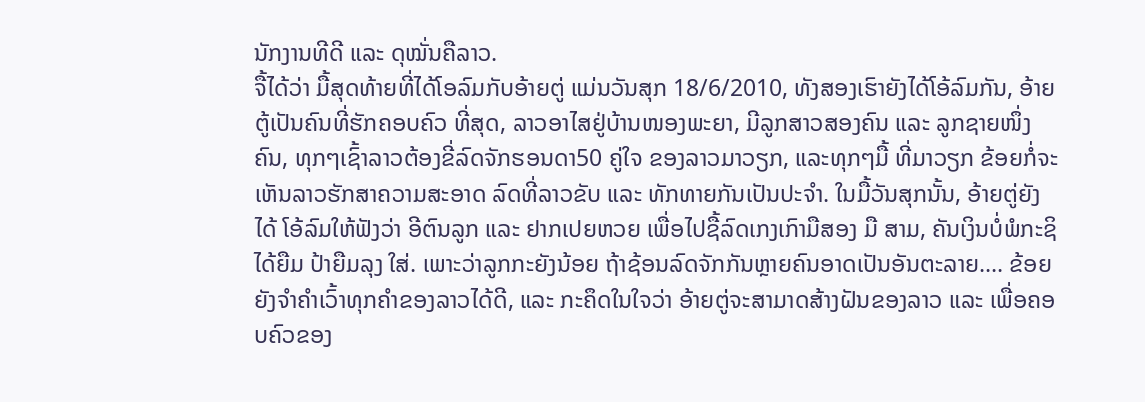ນັກງານທີດີ ແລະ ດຸໝັ່ນຄືລາວ.
ຈື້ໄດ້ວ່າ ມື້ສຸດທ້າຍທີ່ໄດ້ໂອລົມກັບອ້າຍຕູ່ ແມ່ນວັນສຸກ 18/6/2010, ທັງສອງເຮົາຍັງໄດ້ໂອ້ລົມກັນ, ອ້າຍຕູ້ເປັນຄົນທີ່ຮັກຄອບຄົວ ທີ່ສຸດ, ລາວອາໄສຢູ່ບ້ານໜອງພະຍາ, ມີລູກສາວສອງຄົນ ແລະ ລູກຊາຍໜຶ່ງຄົນ, ທຸກໆເຊົ້າລາວຕ້ອງຂີ່ລົດຈັກຮອນດາ50 ຄູ່ໃຈ ຂອງລາວມາວຽກ, ແລະທຸກໆມື້ ທີ່ມາວຽກ ຂ້ອຍກໍ່ຈະເຫັນລາວຮັກສາຄວາມສະອາດ ລົດທີ່ລາວຂັບ ແລະ ທັກທາຍກັນເປັນປະຈຳ. ໃນມື້ວັນສຸກນັ້ນ, ອ້າຍຕູ່ຍັງໄດ້ ໂອ້ລົມໃຫ້ຟັງວ່າ ອີຕົນລູກ ແລະ ຢາກເປຍຫວຍ ເພື່ອໄປຊື້ລົດເກງເກົາມືສອງ ມື ສາມ, ຄັນເງິນບໍ່ພໍກະຊິໄດ້ຍືມ ປ້າຍືມລຸງ ໃສ່. ເພາະວ່າລູກກະຍັງນ້ອຍ ຖ້າຊ້ອນລົດຈັກກັນຫຼາຍຄົນອາດເປັນອັນຕະລາຍ.... ຂ້ອຍຍັງຈຳຄຳເວົ້າທຸກຄຳຂອງລາວໄດ້ດີ, ແລະ ກະຄຶດໃນໃຈວ່າ ອ້າຍຕູ່ຈະສາມາດສ້າງຝັນຂອງລາວ ແລະ ເພື່ອຄອບຄົວຂອງ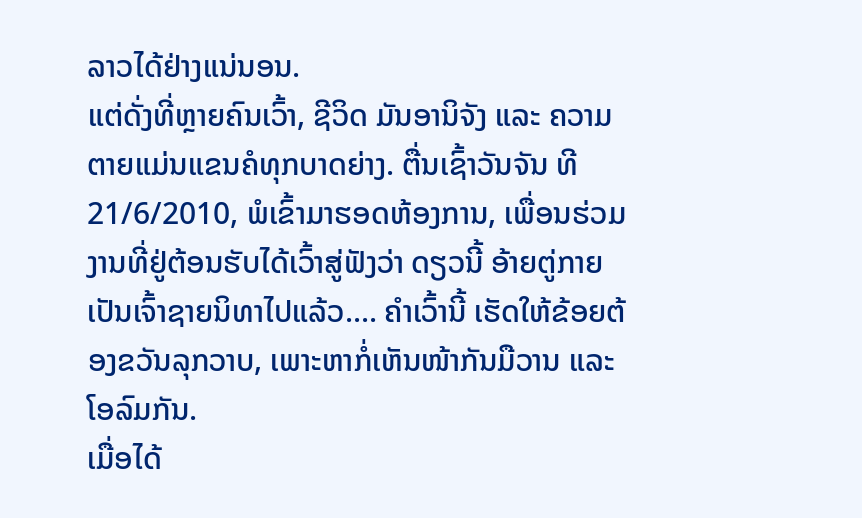ລາວໄດ້ຢ່າງແນ່ນອນ.
ແຕ່ດັ່ງທີ່ຫຼາຍຄົນເວົ້າ, ຊີວິດ ມັນອານິຈັງ ແລະ ຄວາມຕາຍແມ່ນແຂນຄໍທຸກບາດຍ່າງ. ຕື່ນເຊົ້າວັນຈັນ ທີ 21/6/2010, ພໍເຂົ້າມາຮອດຫ້ອງການ, ເພື່ອນຮ່ວມງານທີ່ຢູ່ຕ້ອນຮັບໄດ້ເວົ້າສູ່ຟັງວ່າ ດຽວນີ້ ອ້າຍຕູ່ກາຍເປັນເຈົ້າຊາຍນິທາໄປແລ້ວ.... ຄຳເວົ້ານີ້ ເຮັດໃຫ້ຂ້ອຍຕ້ອງຂວັນລຸກວາບ, ເພາະຫາກໍ່ເຫັນໜ້າກັນມືວານ ແລະ ໂອລົມກັນ.
ເມື່ອໄດ້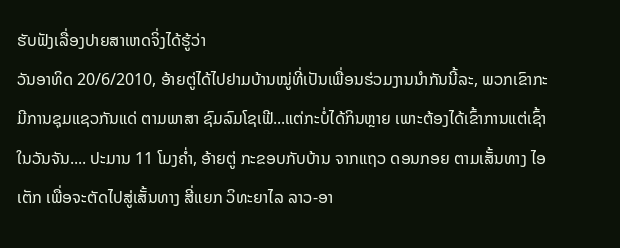ຮັບຟັງເລື່ອງປາຍສາເຫດຈິ່ງໄດ້ຮູ້ວ່າ
ວັນອາທິດ 20/6/2010, ອ້າຍຕູ່ໄດ້ໄປຢາມບ້ານໝູ່ທີ່ເປັນເພື່ອນຮ່ວມງານນຳກັນນີ້ລະ, ພວກເຂົາກະມີການຊຸມແຊວກັນແດ່ ຕາມພາສາ ຊົມລົມໂຊເຟີ...ແຕ່ກະບໍ່ໄດ້ກິນຫຼາຍ ເພາະຕ້ອງໄດ້ເຂົ້າການແຕ່ເຊົ້າໃນວັນຈັນ.... ປະມານ 11 ໂມງຄ່ຳ, ອ້າຍຕູ່ ກະຂອບກັບບ້ານ ຈາກແຖວ ດອນກອຍ ຕາມເສັ້ນທາງ ໄອເຕັກ ເພື່ອຈະຕັດໄປສູ່ເສັ້ນທາງ ສີ່ແຍກ ວິທະຍາໄລ ລາວ-ອາ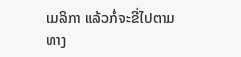ເມລິກາ ແລ້ວກໍ່ຈະຂີ່ໄປຕາມທາງ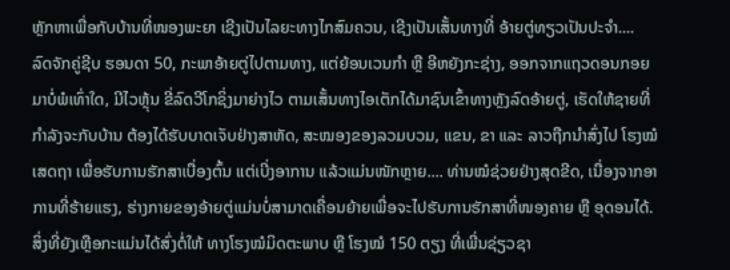ຫຼັກຫາເພື່ອກັບບ້ານທີ່ໜອງພະຍາ ເຊີງເປັນໄລຍະທາງໄກສົມຄວນ, ເຊີງເປັນເສັ້ນທາງທີ່ ອ້າຍຕູ່ທຽວເປັນປະຈຳ....
ລົດຈັກຄູ່ຊີບ ຮອນດາ 50, ກະພາອ້າຍຕູ່ໄປຕາມທາງ, ແຕ່ຍ້ອນເວນກຳ ຫຼື ອີຫຍັງກະຊ່າງ, ອອກຈາກແຖວດອນກອຍມາບໍ່ພໍເທົ່າໃດ, ມີໄວຫຼຸ້ນ ຂີ່ລົດວີໂກຊິ່ງມາຍ່າງໄວ ຕາມເສັ້ນທາງໄອເຕັກໄດ້ມາຊົນເຂົ້າທາງຫຼັງລົດອ້າຍຕູ່, ເຮັດໃຫ້ຊາຍທີ່ກຳລັງຈະກັບບ້ານ ຕ້ອງໄດ້ຮັບບາດເຈັບຢ່າງສາຫັດ, ສະໝອງຂອງລວມບວມ, ແຂນ, ຂາ ແລະ ລາວຖືກນຳສົ່ງໄປ ໂຮງໝໍເສດຖາ ເພື່ອຮັບການຮັກສາເບື່ອງຕົ້ນ ແຕ່ເບີ່ງອາການ ແລ້ວແມ່ນໜັກຫຼາຍ.... ທ່ານໝໍຊ່ວຍຢ່າງສຸດຂີດ, ເນື່ອງຈາກອາການທີ່ຮ້າຍແຮງ, ຮ່າງກາຍຂອງອ້າຍຕູ່ແມ່ນບໍ່ສາມາດເຄື່ອນຍ້າຍເພື່ອຈະໄປຮັບການຮັກສາທີ່ໜອງຄາຍ ຫຼື ອຸດອນໄດ້. ສິ່ງທີ່ຍັງເຫຼືອກະແມ່ນໄດ້ສົ່ງຕໍ່ໃຫ້ ທາງໂຮງໝໍມິດຕະພາບ ຫຼື ໂຮງໝໍ 150 ຕຽງ ທີ່ເພີ່ນຊ່ຽວຊາ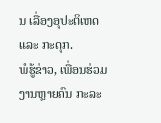ນ ເລື່ອງອຸປະຕິເຫດ ແລະ ກະດຸກ.
ພໍຮູ້ຂ່າວ, ເພື່ອນຮ່ວມງານຫຼາຍຄົນ ກະລະ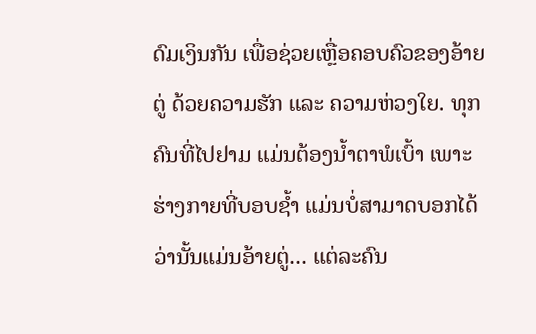ດົມເງິນກັນ ເພື່ອຊ່ວຍເຫຼື່ອຄອບຄົວຂອງອ້າຍຕູ່ ດ້ວຍຄວາມຮັກ ແລະ ຄວາມຫ່ວງໃຍ. ທຸກຄົນທີ່ໄປຢາມ ແມ່ນຕ້ອງນ້ຳຕາພໍເບົ້າ ເພາະຮ່າງກາຍທີ່ບອບຊ້ຳ ແມ່ນບໍ່ສາມາດບອກໄດ້ວ່ານັ້ນແມ່ນອ້າຍຕູ່... ແຕ່ລະຄົນ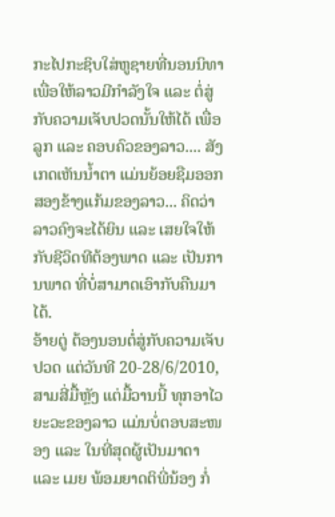ກະໄປກະຊິບໃສ່ຫູຊາຍທີ່ນອນນິທາ ເພື່ອໃຫ້ລາວມີກຳລັງໃຈ ແລະ ຕໍ່ສູ່ກັບຄວາມເຈັບປວດນັ້ນໃຫ້ໄດ້ ເພື່ອລູກ ແລະ ຄອບຄົວຂອງລາວ.... ສັງເກດເຫັນນ້ຳຕາ ແມ່ນຍ້ອຍຊືມອອກສອງຂ້າງແກ້ມຂອງລາວ... ຄິດວ່າລາວຄົງຈະໄດ້ຍິນ ແລະ ເສຍໃຈໃຫ້ກັບຊີວິດທີຕ້ອງພາດ ແລະ ເປັນການພາດ ທີ່ບໍ່ສາມາດເອົາກັບຄືນມາໄດ້.
ອ້າຍຕູ່ ຕ້ອງນອນຕໍ່ສູ່ກັບຄວາມເຈັບປວດ ແຕ່ວັນທີ 20-28/6/2010, ສາມສີ່ມື້ຫຼັງ ແຕ່ມື້ວານນີ້ ທຸກອາໄວຍະວະຂອງລາວ ແມ່ນບໍ່ຕອບສະໜອງ ແລະ ໃນທີ່ສຸດຜູ້ເປັນມາດາ ແລະ ເມຍ ພ້ອມຍາດຕິພີ່ນ້ອງ ກໍ່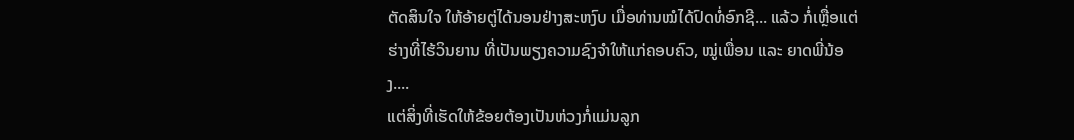ຕັດສິນໃຈ ໃຫ້ອ້າຍຕູ່ໄດ້ນອນຢ່າງສະຫງົບ ເມື່ອທ່ານໝໍໄດ້ປົດທໍ່ອົກຊີ... ແລ້ວ ກໍ່ເຫຼື່ອແຕ່ຮ່າງທີ່ໄຮ້ວິນຍານ ທີ່ເປັນພຽງຄວາມຊົງຈຳໃຫ້ແກ່ຄອບຄົວ, ໝູ່ເພື່ອນ ແລະ ຍາດພີ່ນ້ອງ....
ແຕ່ສິ່ງທີ່ເຮັດໃຫ້ຂ້ອຍຕ້ອງເປັນຫ່ວງກໍ່ແມ່ນລູກ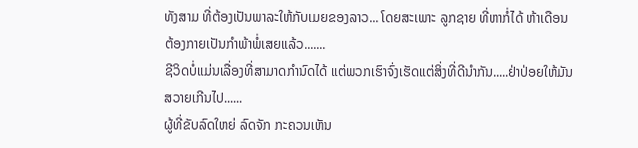ທັງສາມ ທີ່ຕ້ອງເປັນພາລະໃຫ້ກັບເມຍຂອງລາວ... ໂດຍສະເພາະ ລູກຊາຍ ທີ່ຫາກໍ່ໄດ້ ຫ້າເດືອນຕ້ອງກາຍເປັນກຳພ້າພໍ່ເສຍແລ້ວ.......
ຊີວິດບໍ່ແມ່ນເລື່ອງທີ່ສາມາດກຳນົດໄດ້ ແຕ່ພວກເຮົາຈົ່ງເຮັດແຕ່ສິ່ງທີ່ດີນຳກັນ.....ຢ່າປ່ອຍໃຫ້ມັນສວາຍເກີນໄປ......
ຜູ້ທີ່ຂັບລົດໃຫຍ່ ລົດຈັກ ກະຄວນເຫັນ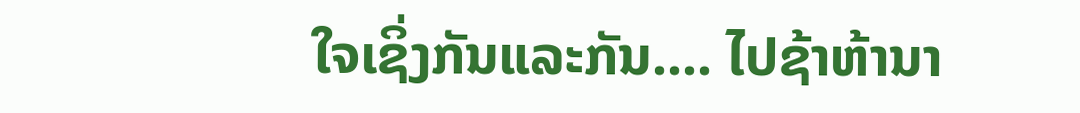ໃຈເຊິ່ງກັນແລະກັນ.... ໄປຊ້າຫ້ານາ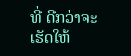ທີ່ ດີກວ່າຈະເຮັດໃຫ້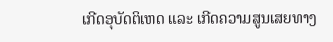ເກີດອຸບັດຕິເຫດ ແລະ ເກີດຄວາມສູນເສຍທາງ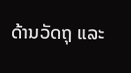ດ້ານວັດຖຸ ແລະ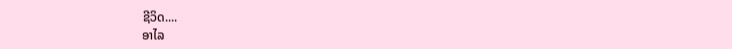ຊີວິດ....
ອາໄລ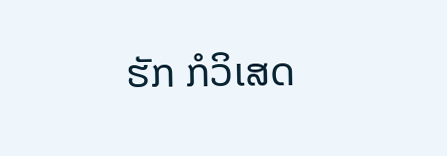ຮັກ ກໍວິເສດ